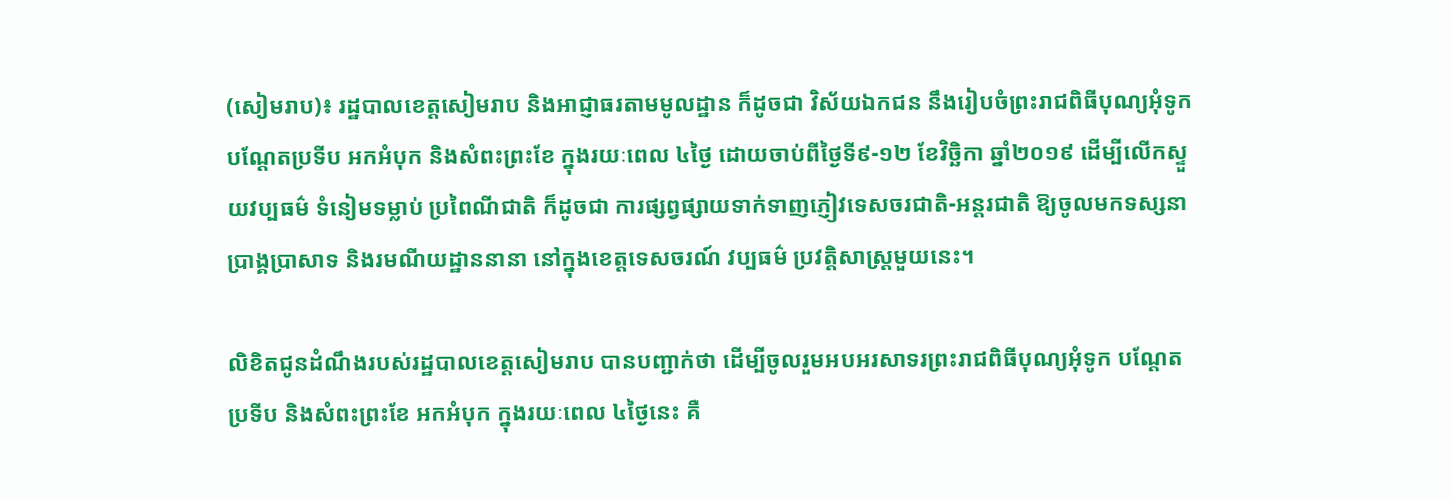(សៀមរាប)៖ រដ្ឋបាលខេត្តសៀមរាប និងអាជ្ញាធរតាមមូលដ្ឋាន ក៏ដូចជា វិស័យឯកជន នឹងរៀបចំព្រះរាជពិធីបុណ្យអុំទូក បណ្តែតប្រទីប អកអំបុក និងសំពះព្រះខែ ក្នុងរយៈពេល ៤ថ្ងៃ ដោយចាប់ពីថ្ងៃទី៩-១២ ខែវិច្ឆិកា ឆ្នាំ២០១៩ ដើម្បីលើកស្ទួយវប្បធម៌ ទំនៀមទម្លាប់ ប្រពៃណីជាតិ ក៏ដូចជា ការផ្សព្វផ្សាយទាក់ទាញភ្ញៀវទេសចរជាតិ-អន្តរជាតិ ឱ្យចូលមកទស្សនាប្រាង្គប្រាសាទ និងរមណីយដ្ឋាននានា នៅក្នុងខេត្តទេសចរណ៍ វប្បធម៌ ប្រវត្តិសាស្ត្រមួយនេះ។

លិខិតជូនដំណឹងរបស់រដ្ឋបាលខេត្តសៀមរាប បានបញ្ជាក់ថា ដើម្បីចូលរួមអបអរសាទរព្រះរាជពិធីបុណ្យអុំទូក បណ្តែតប្រទីប និងសំពះព្រះខែ អកអំបុក ក្នុងរយៈពេល ៤ថ្ងៃនេះ គឺ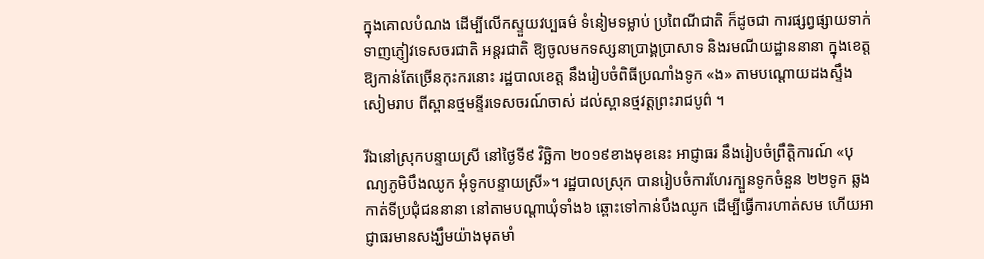ក្នុងគោលបំណង ដើម្បីលើកស្ទួយវប្បធម៌ ទំនៀមទម្លាប់ ប្រពៃណីជាតិ ក៏ដូចជា ការផ្សព្វផ្សាយទាក់ទាញភ្ញៀវទេសចរជាតិ អន្តរជាតិ ឱ្យចូលមកទស្សនាប្រាង្គប្រាសាទ និងរមណីយដ្ឋាននានា ក្នុងខេត្តឱ្យកាន់តែច្រើនកុះករនោះ រដ្ឋបាលខេត្ត នឹងរៀបចំពិធីប្រណាំងទូក «ង» តាមបណ្ដោយដងស្ទឹងសៀមរាប ពីស្ពានថ្មមន្ទីរទេសចរណ៍ចាស់ ដល់ស្ពានថ្មវត្តព្រះរាជបូព៌ ។

រីឯនៅស្រុកបន្ទាយស្រី នៅថ្ងៃទី៩ វិច្ឆិកា ២០១៩ខាងមុខនេះ អាជ្ញាធរ នឹងរៀបចំព្រឹត្តិការណ៍ «បុណ្យភូមិបឹងឈូក អុំទូកបន្ទាយស្រី»។ រដ្ឋបាលស្រុក បានរៀបចំការហែរក្បួនទូកចំនួន ២២ទូក ឆ្លងកាត់ទីប្រជុំជននានា នៅតាមបណ្ដាឃុំទាំង៦ ឆ្ពោះទៅកាន់បឹងឈូក ដើម្បីធ្វើការហាត់សម ហើយអាជ្ញាធរមានសង្ឃឹមយ៉ាងមុតមាំ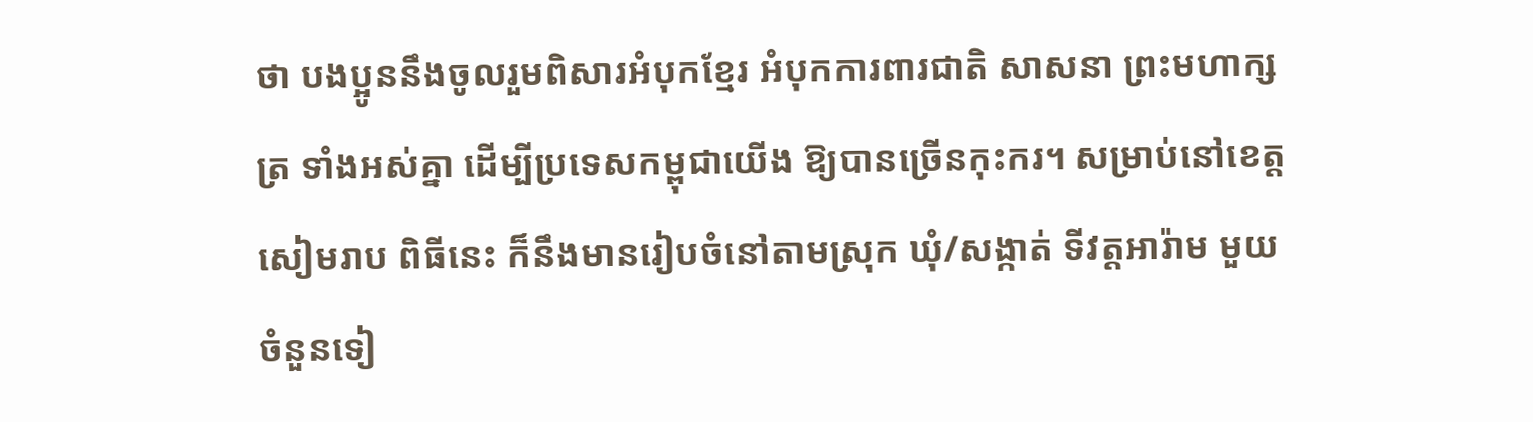ថា បងប្អូននឹងចូលរួមពិសារអំបុកខ្មែរ អំបុកការពារជាតិ សាសនា ព្រះមហាក្សត្រ ទាំងអស់គ្នា ដើម្បីប្រទេសកម្ពុជាយើង ឱ្យបានច្រើនកុះករ។ សម្រាប់នៅខេត្តសៀមរាប ពិធីនេះ ក៏នឹងមានរៀបចំនៅតាមស្រុក ឃុំ/សង្កាត់ ទីវត្តអារ៉ាម មួយចំនួនទៀ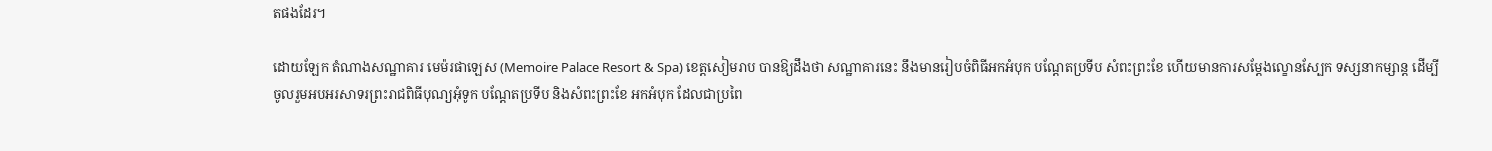តផងដែរ។

ដោយឡែក តំណាងសណ្ឋាគារ មេម៉រផាឡេស (Memoire Palace Resort & Spa) ខេត្តសៀមរាប បានឱ្យដឹងថា សណ្ឋាគារនេះ នឹងមានរៀបចំពិធីអកអំបុក បណ្ដែតប្រទីប សំពះព្រះខែ ហើយមានការសម្ដែងល្ខោនស្បែក ទស្សនាកម្សាន្ត ដើម្បីចូលរួមអបអរសាទរព្រះរាជពិធីបុណ្យអុំទូក បណ្តែតប្រទីប និងសំពះព្រះខែ អកអំបុក ដែលជាប្រពៃ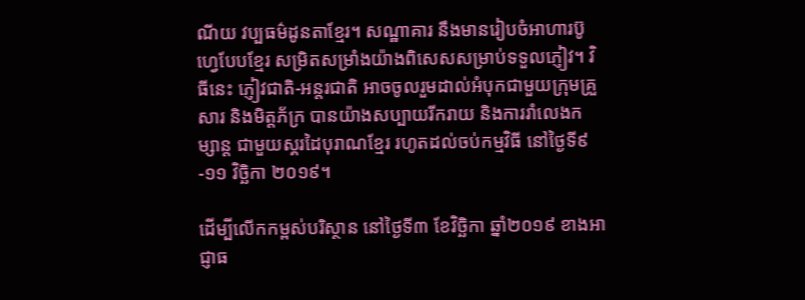ណីយ វប្បធម៌ដូនតាខ្មែរ។ សណ្ឋាគារ នឹងមានរៀបចំអាហារប៊ូហ្វេបែបខ្មែរ សម្រិតសម្រាំងយ៉ាងពិសេសសម្រាប់ទទួលភ្ញៀវ។ វិធីនេះ ភ្ញៀវជាតិ-អន្តរជាតិ អាចចូលរួមដាល់អំបុកជាមួយក្រុមគ្រួសារ និងមិត្តភ័ក្រ បានយ៉ាងសប្បាយរីករាយ និងការរាំលេងកម្សាន្ត ជាមួយស្គរដៃបុរាណខ្មែរ រហូតដល់ចប់កម្មវិធី នៅថ្ងៃទី៩-១១ វិច្ឆិកា ២០១៩។

ដើម្បីលើកកម្ពស់បរិស្ថាន នៅថ្ងៃទី៣ ខែវិច្ឆិកា ឆ្នាំ២០១៩ ខាងអាជ្ញាធ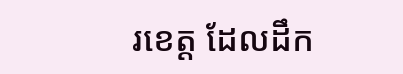រខេត្ត ដែលដឹក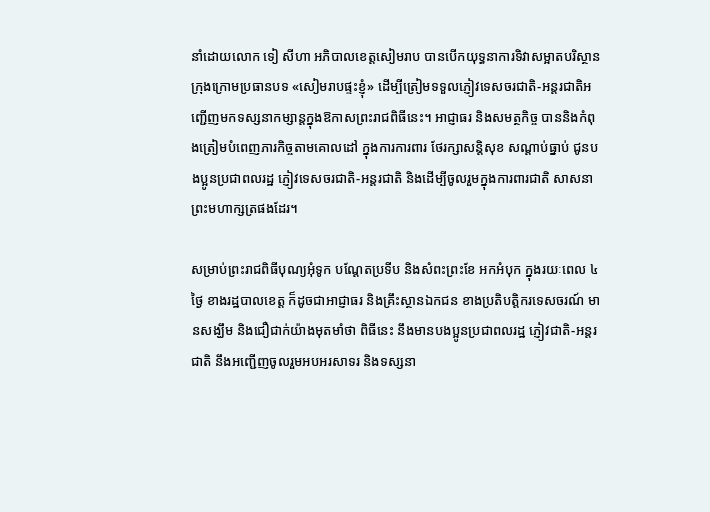នាំដោយលោក ទៀ សីហា អភិបាលខេត្តសៀមរាប បានបើកយុទ្ធនាការទិវាសម្អាតបរិស្ថានក្រុងក្រោមប្រធានបទ «សៀមរាបផ្ទះខ្ញុំ» ដើម្បីត្រៀមទទួលភ្ញៀវទេសចរជាតិ-អន្តរជាតិអញ្ជើញមកទស្សនាកម្សាន្តក្នុងឱកាសព្រះរាជពិធីនេះ។ អាជ្ញាធរ និងសមត្ថកិច្ច បាននិងកំពុងត្រៀមបំពេញភារកិច្ចតាមគោលដៅ ក្នុងការការពារ ថែរក្សាសន្តិសុខ សណ្ដាប់ធ្នាប់ ជូនបងប្អូនប្រជាពលរដ្ឋ ភ្ញៀវទេសចរជាតិ-អន្តរជាតិ និងដើម្បីចូលរួមក្នុងការពារជាតិ សាសនា ព្រះមហាក្សត្រផងដែរ។

សម្រាប់ព្រះរាជពិធីបុណ្យអុំទូក បណ្តែតប្រទីប និងសំពះព្រះខែ អកអំបុក ក្នុងរយៈពេល ៤ថ្ងៃ ខាងរដ្ឋបាលខេត្ត ក៏ដូចជាអាជ្ញាធរ និងគ្រឹះស្ថានឯកជន ខាងប្រតិបត្តិករទេសចរណ៍ មានសង្ឃឹម និងជឿជាក់យ៉ាងមុតមាំថា ពិធីនេះ នឹងមានបងប្អូនប្រជាពលរដ្ឋ ភ្ញៀវជាតិ-អន្តរជាតិ នឹងអញ្ជើញចូលរួមអបអរសាទរ និងទស្សនា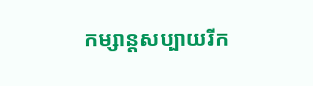កម្សាន្តសប្បាយរីក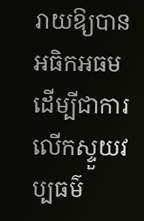រាយឱ្យបានអធិកអធម ដើម្បីជាការលើកស្ទួយវប្បធម៌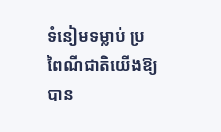ទំនៀមទម្លាប់ ប្រពៃណីជាតិយើងឱ្យបាន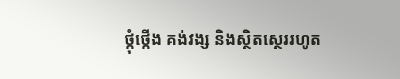ថ្កុំថ្កើង គង់វង្ស និងស្ថិតស្ថេររហូត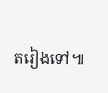តរៀងទៅ៕